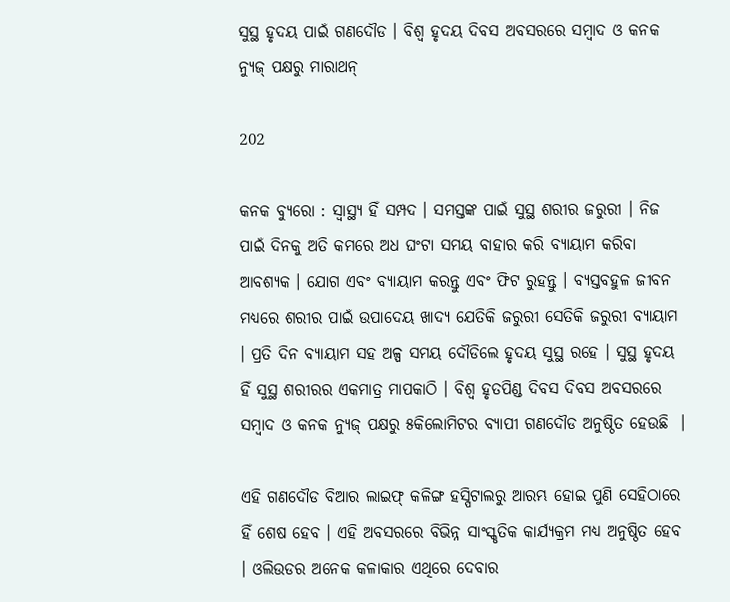ସୁସ୍ଥ ହୃଦୟ ପାଇଁ ଗଣଦୌଡ । ବିଶ୍ୱ ହୃଦୟ ଦିବସ ଅବସରରେ ସମ୍ବାଦ ଓ କନକ ନ୍ୟୁଜ୍ ପକ୍ଷରୁ ମାରାଥନ୍

202

କନକ ବ୍ୟୁରୋ : ସ୍ୱାସ୍ଥ୍ୟ ହିଁ ସମ୍ପଦ । ସମସ୍ତଙ୍କ ପାଇଁ ସୁସ୍ଥ ଶରୀର ଜରୁରୀ । ନିଜ ପାଇଁ ଦିନକୁ ଅତି କମରେ ଅଧ ଘଂଟା ସମୟ ବାହାର କରି ବ୍ୟାୟାମ କରିବା ଆବଶ୍ୟକ । ଯୋଗ ଏବଂ ବ୍ୟାୟାମ କରନ୍ତୁ ଏବଂ ଫିଟ ରୁହନ୍ତୁ । ବ୍ୟସ୍ତବହୁଳ ଜୀବନ ମଧ୍ୟରେ ଶରୀର ପାଇଁ ଉପାଦେୟ ଖାଦ୍ୟ ଯେତିକି ଜରୁରୀ ସେତିକି ଜରୁରୀ ବ୍ୟାୟାମ । ପ୍ରତି ଦିନ ବ୍ୟାୟାମ ସହ ଅଳ୍ପ ସମୟ ଦୌଡିଲେ ହୃଦୟ ସୁସ୍ଥ ରହେ । ସୁସ୍ଥ ହୃଦୟ ହିଁ ସୁସ୍ଥ ଶରୀରର ଏକମାତ୍ର ମାପକାଠି । ବିଶ୍ୱ ହୃତପିଣ୍ଡ ଦିବସ ଦିବସ ଅବସରରେ ସମ୍ବାଦ ଓ କନକ ନ୍ୟୁଜ୍ ପକ୍ଷରୁ ୫କିଲୋମିଟର ବ୍ୟାପୀ ଗଣଦୌଡ ଅନୁଷ୍ଠିତ ହେଉଛି  ।

ଏହି ଗଣଦୌଡ ବିଆର ଲାଇଫ୍ କଳିଙ୍ଗ ହସ୍ପିଟାଲରୁ ଆରମ୍ଭ ହୋଇ ପୁଣି ସେହିଠାରେ ହିଁ ଶେଷ ହେବ । ଏହି ଅବସରରେ ବିଭିନ୍ନ ସାଂସ୍କୃତିକ କାର୍ଯ୍ୟକ୍ରମ ମଧ୍ୟ ଅନୁଷ୍ଠିତ ହେବ । ଓଲିଉଡର ଅନେକ କଳାକାର ଏଥିରେ ଦେବାର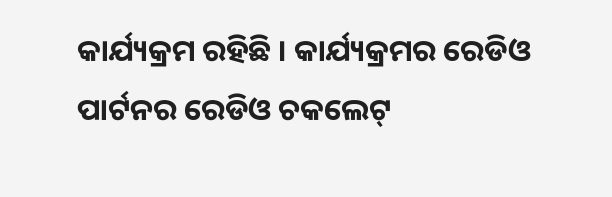କାର୍ଯ୍ୟକ୍ରମ ରହିଛି । କାର୍ଯ୍ୟକ୍ରମର ରେଡିଓ ପାର୍ଟନର ରେଡିଓ ଚକଲେଟ୍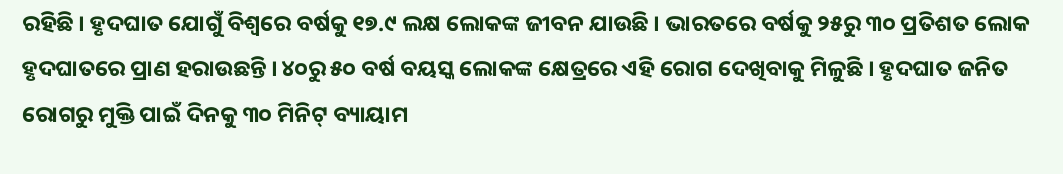ରହିଛି । ହୃଦଘାତ ଯୋଗୁଁ ବିଶ୍ୱରେ ବର୍ଷକୁ ୧୭.୯ ଲକ୍ଷ ଲୋକଙ୍କ ଜୀବନ ଯାଉଛି । ଭାରତରେ ବର୍ଷକୁ ୨୫ରୁ ୩୦ ପ୍ରତିଶତ ଲୋକ ହୃଦଘାତରେ ପ୍ରାଣ ହରାଉଛନ୍ତି । ୪୦ରୁ ୫୦ ବର୍ଷ ବୟସ୍କ ଲୋକଙ୍କ କ୍ଷେତ୍ରରେ ଏହି ରୋଗ ଦେଖିବାକୁ ମିଳୁଛି । ହୃଦଘାତ ଜନିତ ରୋଗରୁ ମୁକ୍ତି ପାଇଁ ଦିନକୁ ୩୦ ମିନିଟ୍ ବ୍ୟାୟାମ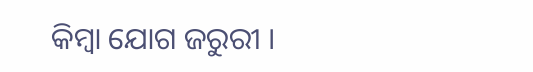କିମ୍ବା ଯୋଗ ଜରୁରୀ ।